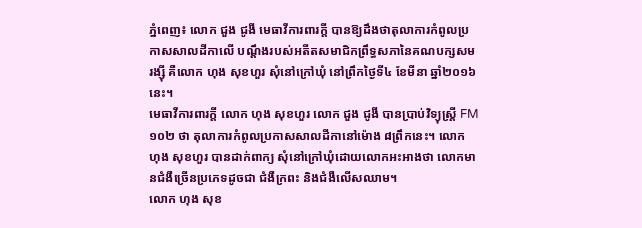ភ្នំពេញ៖ លោក ជួង ជូងី មេធាវីការពារក្តី បានឱ្យដឹងថាតុលាការកំពូលប្រកាសសាលដីកាលើ បណ្ដឹងរបស់អតីតសមាជិកព្រឹទ្ធសភានៃគណបក្សសម រង្ស៊ី គឺលោក ហុង សុខហួរ សុំនៅក្រៅឃុំ នៅព្រឹកថ្ងៃទី៤ ខែមីនា ឆ្នាំ២០១៦ នេះ។
មេធាវីការពារក្តី លោក ហុង សុខហួរ លោក ជួង ជូងី បានប្រាប់វិទ្យុស្ត្រី FM ១០២ ថា តុលាការកំពូលប្រកាសសាលដីកានៅម៉ោង ៨ព្រឹកនេះ។ លោក ហុង សុខហួរ បានដាក់ពាក្យ សុំនៅក្រៅឃុំដោយលោកអះអាងថា លោកមានជំងឺច្រើនប្រភេទដូចជា ជំងឺក្រពះ និងជំងឺលើសឈាម។
លោក ហុង សុខ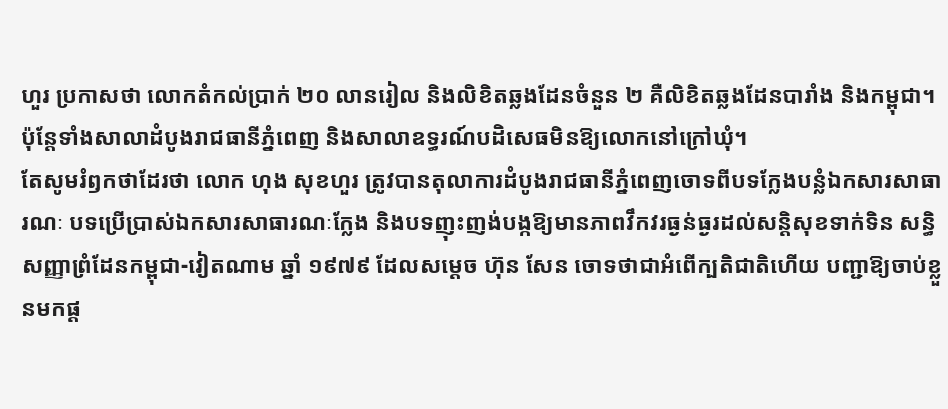ហួរ ប្រកាសថា លោកតំកល់ប្រាក់ ២០ លានរៀល និងលិខិតឆ្លងដែនចំនួន ២ គឺលិខិតឆ្លងដែនបារាំង និងកម្ពុជា។ ប៉ុន្តែទាំងសាលាដំបូងរាជធានីភ្នំពេញ និងសាលាឧទ្ធរណ៍បដិសេធមិនឱ្យលោកនៅក្រៅឃុំ។
តែសូមរំឭកថាដែរថា លោក ហុង សុខហួរ ត្រូវបានតុលាការដំបូងរាជធានីភ្នំពេញចោទពីបទក្លែងបន្លំឯកសារសាធារណៈ បទប្រើប្រាស់ឯកសារសាធារណៈក្លែង និងបទញុះញង់បង្កឱ្យមានភាពវឹកវរធ្ងន់ធ្ងរដល់សន្តិសុខទាក់ទិន សន្ធិសញ្ញាព្រំដែនកម្ពុជា-វៀតណាម ឆ្នាំ ១៩៧៩ ដែលសម្ដេច ហ៊ុន សែន ចោទថាជាអំពើក្បតិជាតិហើយ បញ្ជាឱ្យចាប់ខ្លួនមកផ្ដ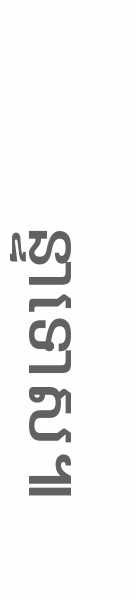ន្ទាទោស៕